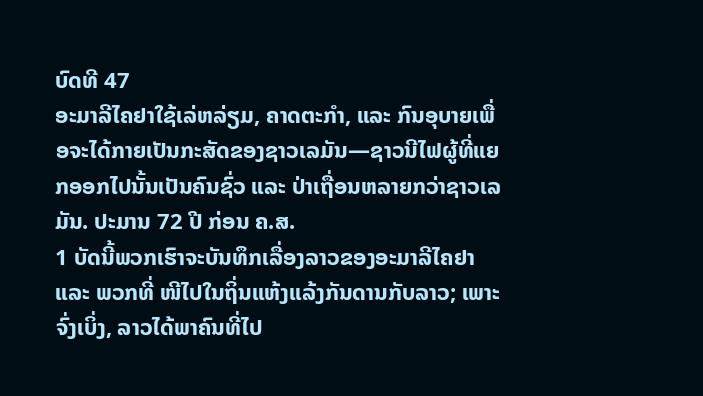ບົດທີ 47
ອະມາລີໄຄຢາໃຊ້ເລ່ຫລ່ຽມ, ຄາດຕະກຳ, ແລະ ກົນອຸບາຍເພື່ອຈະໄດ້ກາຍເປັນກະສັດຂອງຊາວເລມັນ—ຊາວນີໄຟຜູ້ທີ່ແຍກອອກໄປນັ້ນເປັນຄົນຊົ່ວ ແລະ ປ່າເຖື່ອນຫລາຍກວ່າຊາວເລມັນ. ປະມານ 72 ປີ ກ່ອນ ຄ.ສ.
1 ບັດນີ້ພວກເຮົາຈະບັນທຶກເລື່ອງລາວຂອງອະມາລີໄຄຢາ ແລະ ພວກທີ່ ໜີໄປໃນຖິ່ນແຫ້ງແລ້ງກັນດານກັບລາວ; ເພາະຈົ່ງເບິ່ງ, ລາວໄດ້ພາຄົນທີ່ໄປ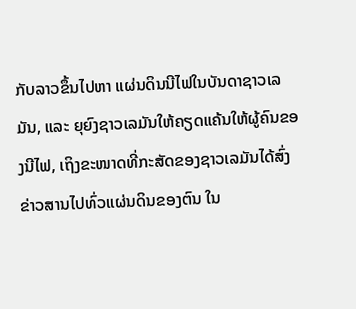ກັບລາວຂຶ້ນໄປຫາ ແຜ່ນດິນນີໄຟໃນບັນດາຊາວເລມັນ, ແລະ ຍຸຍົງຊາວເລມັນໃຫ້ຄຽດແຄ້ນໃຫ້ຜູ້ຄົນຂອງນີໄຟ, ເຖິງຂະໜາດທີ່ກະສັດຂອງຊາວເລມັນໄດ້ສົ່ງຂ່າວສານໄປທົ່ວແຜ່ນດິນຂອງຕົນ ໃນ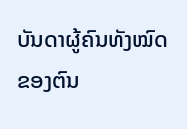ບັນດາຜູ້ຄົນທັງໝົດຂອງຕົນ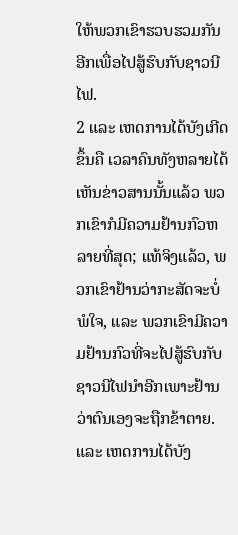ໃຫ້ພວກເຂົາຮວບຮວມກັນອີກເພື່ອໄປສູ້ຮົບກັບຊາວນີໄຟ.
2 ແລະ ເຫດການໄດ້ບັງເກີດຂຶ້ນຄື ເວລາຄົນທັງຫລາຍໄດ້ເຫັນຂ່າວສານນັ້ນແລ້ວ ພວກເຂົາກໍມີຄວາມຢ້ານກົວຫລາຍທີ່ສຸດ; ແທ້ຈິງແລ້ວ, ພວກເຂົາຢ້ານວ່າກະສັດຈະບໍ່ພໍໃຈ, ແລະ ພວກເຂົາມີຄວາມຢ້ານກົວທີ່ຈະໄປສູ້ຮົບກັບຊາວນີໄຟນຳອີກເພາະຢ້ານວ່າຕົນເອງຈະຖືກຂ້າຕາຍ. ແລະ ເຫດການໄດ້ບັງ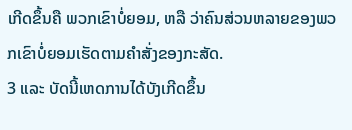ເກີດຂຶ້ນຄື ພວກເຂົາບໍ່ຍອມ, ຫລື ວ່າຄົນສ່ວນຫລາຍຂອງພວກເຂົາບໍ່ຍອມເຮັດຕາມຄຳສັ່ງຂອງກະສັດ.
3 ແລະ ບັດນີ້ເຫດການໄດ້ບັງເກີດຂຶ້ນ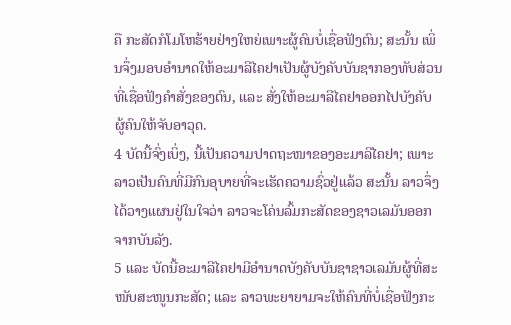ຄື ກະສັດກໍໂມໂຫຮ້າຍຢ່າງໃຫຍ່ເພາະຜູ້ຄົນບໍ່ເຊື່ອຟັງຕົນ; ສະນັ້ນ ເພິ່ນຈຶ່ງມອບອຳນາດໃຫ້ອະມາລີໄຄຢາເປັນຜູ້ບັງຄັບບັນຊາກອງທັບສ່ວນທີ່ເຊື່ອຟັງຄຳສັ່ງຂອງຕົນ, ແລະ ສັ່ງໃຫ້ອະມາລີໄຄຢາອອກໄປບັງຄັບຜູ້ຄົນໃຫ້ຈັບອາວຸດ.
4 ບັດນີ້ຈົ່ງເບິ່ງ, ນີ້ເປັນຄວາມປາດຖະໜາຂອງອະມາລີໄຄຢາ; ເພາະລາວເປັນຄົນທີ່ມີກົນອຸບາຍທີ່ຈະເຮັດຄວາມຊົ່ວຢູ່ແລ້ວ ສະນັ້ນ ລາວຈຶ່ງໄດ້ວາງແຜນຢູ່ໃນໃຈວ່າ ລາວຈະໂຄ່ນລົ້ມກະສັດຂອງຊາວເລມັນອອກຈາກບັນລັງ.
5 ແລະ ບັດນີ້ອະມາລີໄຄຢາມີອຳນາດບັງຄັບບັນຊາຊາວເລມັນຜູ້ທີ່ສະໜັບສະໜູນກະສັດ; ແລະ ລາວພະຍາຍາມຈະໃຫ້ຄົນທີ່ບໍ່ເຊື່ອຟັງກະ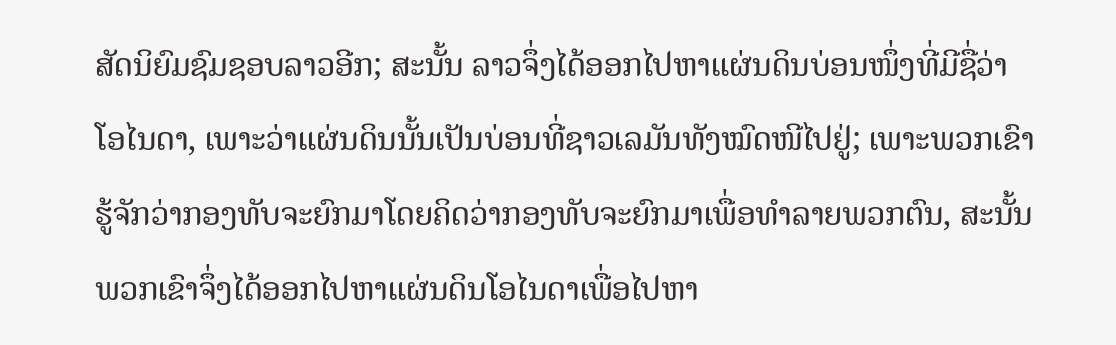ສັດນິຍົມຊົມຊອບລາວອີກ; ສະນັ້ນ ລາວຈຶ່ງໄດ້ອອກໄປຫາແຜ່ນດິນບ່ອນໜຶ່ງທີ່ມີຊື່ວ່າ ໂອໄນດາ, ເພາະວ່າແຜ່ນດິນນັ້ນເປັນບ່ອນທີ່ຊາວເລມັນທັງໝົດໜີໄປຢູ່; ເພາະພວກເຂົາຮູ້ຈັກວ່າກອງທັບຈະຍົກມາໂດຍຄິດວ່າກອງທັບຈະຍົກມາເພື່ອທຳລາຍພວກຕົນ, ສະນັ້ນ ພວກເຂົາຈຶ່ງໄດ້ອອກໄປຫາແຜ່ນດິນໂອໄນດາເພື່ອໄປຫາ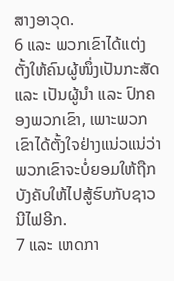ສາງອາວຸດ.
6 ແລະ ພວກເຂົາໄດ້ແຕ່ງຕັ້ງໃຫ້ຄົນຜູ້ໜຶ່ງເປັນກະສັດ ແລະ ເປັນຜູ້ນຳ ແລະ ປົກຄອງພວກເຂົາ, ເພາະພວກເຂົາໄດ້ຕັ້ງໃຈຢ່າງແນ່ວແນ່ວ່າ ພວກເຂົາຈະບໍ່ຍອມໃຫ້ຖືກບັງຄັບໃຫ້ໄປສູ້ຮົບກັບຊາວນີໄຟອີກ.
7 ແລະ ເຫດກາ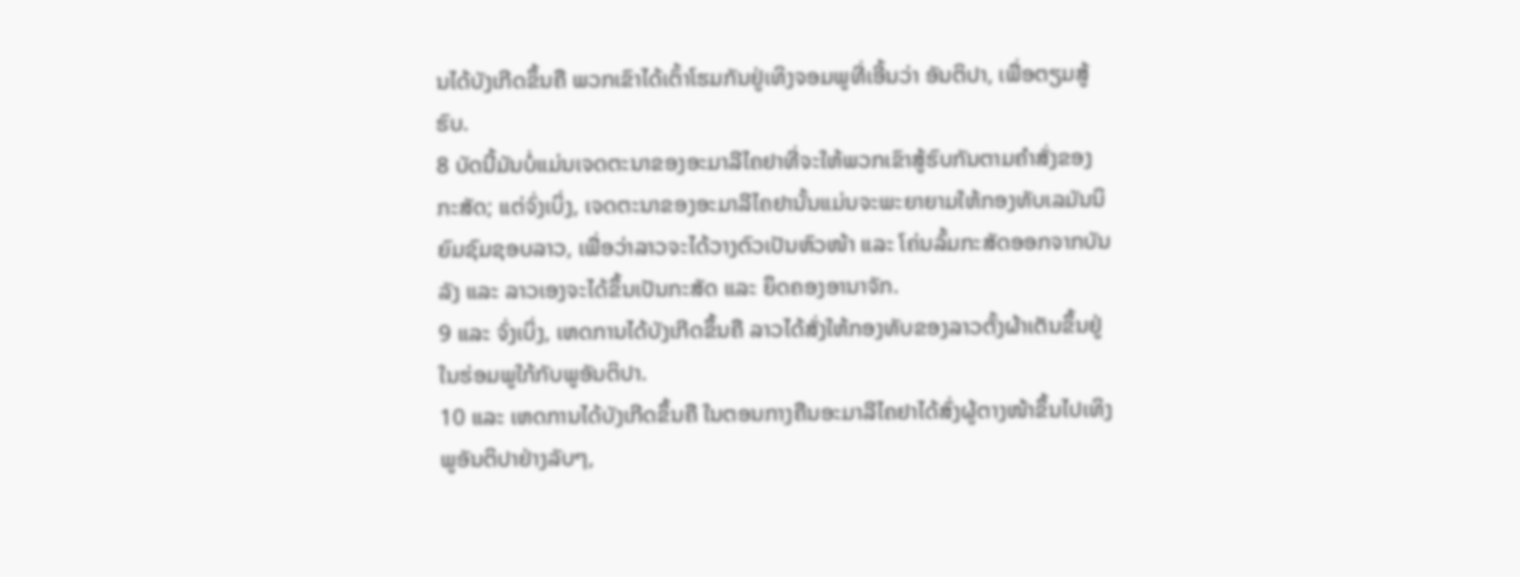ນໄດ້ບັງເກີດຂຶ້ນຄື ພວກເຂົາໄດ້ເຕົ້າໂຮມກັນຢູ່ເທິງຈອມພູທີ່ເອີ້ນວ່າ ອັນຕິປາ, ເພື່ອຕຽມສູ້ຮົບ.
8 ບັດນີ້ມັນບໍ່ແມ່ນເຈດຕະນາຂອງອະມາລີໄຄຢາທີ່ຈະໃຫ້ພວກເຂົາສູ້ຮົບກັນຕາມຄຳສັ່ງຂອງກະສັດ; ແຕ່ຈົ່ງເບິ່ງ, ເຈດຕະນາຂອງອະມາລີໄຄຢານັ້ນແມ່ນຈະພະຍາຍາມໃຫ້ກອງທັບເລມັນນິຍົມຊົມຊອບລາວ, ເພື່ອວ່າລາວຈະໄດ້ວາງຕົວເປັນຫົວໜ້າ ແລະ ໂຄ່ນລົ້ມກະສັດອອກຈາກບັນລັງ ແລະ ລາວເອງຈະໄດ້ຂຶ້ນເປັນກະສັດ ແລະ ຍຶດຄອງອານາຈັກ.
9 ແລະ ຈົ່ງເບິ່ງ, ເຫດການໄດ້ບັງເກີດຂຶ້ນຄື ລາວໄດ້ສັ່ງໃຫ້ກອງທັບຂອງລາວຕັ້ງຜ້າເຕັນຂຶ້ນຢູ່ໃນຮ່ອມພູໃກ້ກັບພູອັນຕິປາ.
10 ແລະ ເຫດການໄດ້ບັງເກີດຂຶ້ນຄື ໃນຕອນກາງຄືນອະມາລີໄຄຢາໄດ້ສົ່ງຜູ້ຕາງໜ້າຂຶ້ນໄປເທິງພູອັນຕິປາຢ່າງລັບໆ,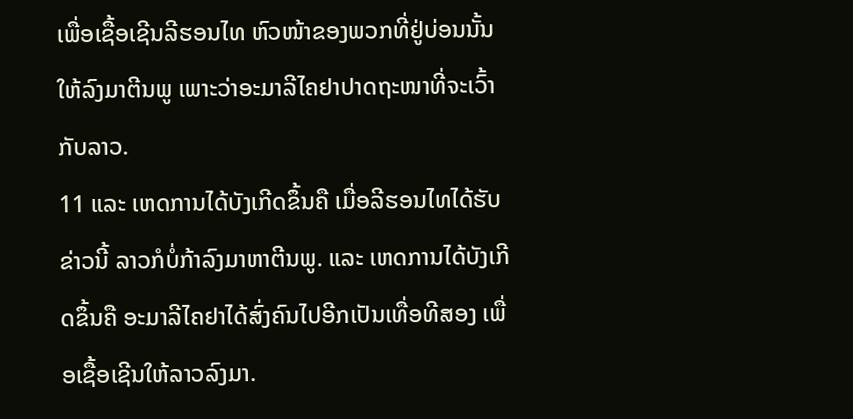ເພື່ອເຊື້ອເຊີນລີຮອນໄທ ຫົວໜ້າຂອງພວກທີ່ຢູ່ບ່ອນນັ້ນໃຫ້ລົງມາຕີນພູ ເພາະວ່າອະມາລີໄຄຢາປາດຖະໜາທີ່ຈະເວົ້າກັບລາວ.
11 ແລະ ເຫດການໄດ້ບັງເກີດຂຶ້ນຄື ເມື່ອລີຮອນໄທໄດ້ຮັບຂ່າວນີ້ ລາວກໍບໍ່ກ້າລົງມາຫາຕີນພູ. ແລະ ເຫດການໄດ້ບັງເກີດຂຶ້ນຄື ອະມາລີໄຄຢາໄດ້ສົ່ງຄົນໄປອີກເປັນເທື່ອທີສອງ ເພື່ອເຊື້ອເຊີນໃຫ້ລາວລົງມາ.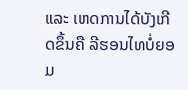ແລະ ເຫດການໄດ້ບັງເກີດຂຶ້ນຄື ລີຮອນໄທບໍ່ຍອມ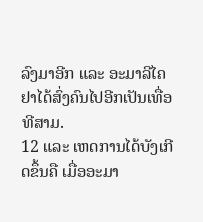ລົງມາອີກ ແລະ ອະມາລີໄຄຢາໄດ້ສົ່ງຄົນໄປອີກເປັນເທື່ອທີສາມ.
12 ແລະ ເຫດການໄດ້ບັງເກີດຂຶ້ນຄື ເມື່ອອະມາ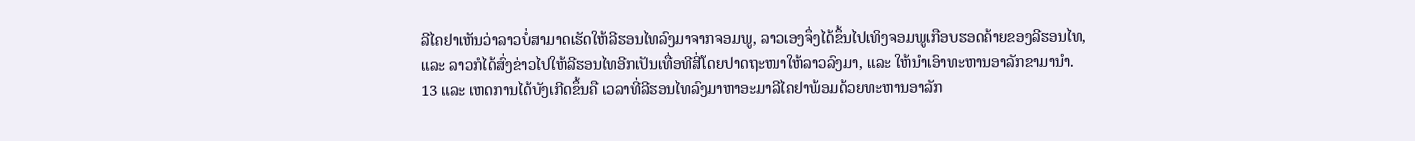ລີໄຄຢາເຫັນວ່າລາວບໍ່ສາມາດເຮັດໃຫ້ລີຮອນໄທລົງມາຈາກຈອມພູ, ລາວເອງຈຶ່ງໄດ້ຂຶ້ນໄປເທິງຈອມພູເກືອບຮອດຄ້າຍຂອງລີຮອນໄທ, ແລະ ລາວກໍໄດ້ສົ່ງຂ່າວໄປໃຫ້ລີຮອນໄທອີກເປັນເທື່ອທີສີ່ໂດຍປາດຖະໜາໃຫ້ລາວລົງມາ, ແລະ ໃຫ້ນຳເອົາທະຫານອາລັກຂາມານຳ.
13 ແລະ ເຫດການໄດ້ບັງເກີດຂຶ້ນຄື ເວລາທີ່ລີຮອນໄທລົງມາຫາອະມາລີໄຄຢາພ້ອມດ້ວຍທະຫານອາລັກ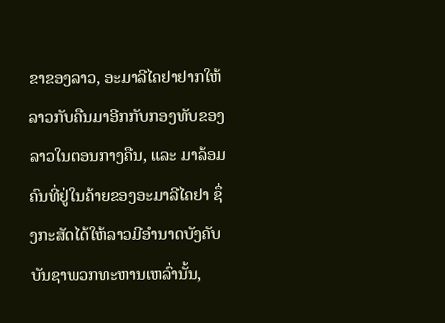ຂາຂອງລາວ, ອະມາລີໄຄຢາຢາກໃຫ້ລາວກັບຄືນມາອີກກັບກອງທັບຂອງລາວໃນຕອນກາງຄືນ, ແລະ ມາລ້ອມຄົນທີ່ຢູ່ໃນຄ້າຍຂອງອະມາລີໄຄຢາ ຊຶ່ງກະສັດໄດ້ໃຫ້ລາວມີອຳນາດບັງຄັບບັນຊາພວກທະຫານເຫລົ່ານັ້ນ,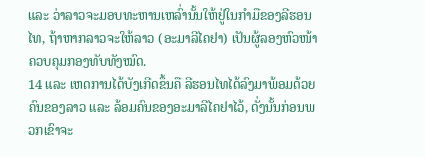ແລະ ວ່າລາວຈະມອບທະຫານເຫລົ່ານັ້ນໃຫ້ຢູ່ໃນກຳມືຂອງລີຮອນໄທ, ຖ້າຫາກລາວຈະໃຫ້ລາວ (ອະມາລີໄຄຢາ) ເປັນຜູ້ລອງຫົວໜ້າຄວບຄຸມກອງທັບທັງໝົດ.
14 ແລະ ເຫດການໄດ້ບັງເກີດຂຶ້ນຄື ລີຮອນໄທໄດ້ລົງມາພ້ອມດ້ວຍຄົນຂອງລາວ ແລະ ລ້ອມຄົນຂອງອະມາລີໄຄຢາໄວ້, ດັ່ງນັ້ນກ່ອນພວກເຂົາຈະ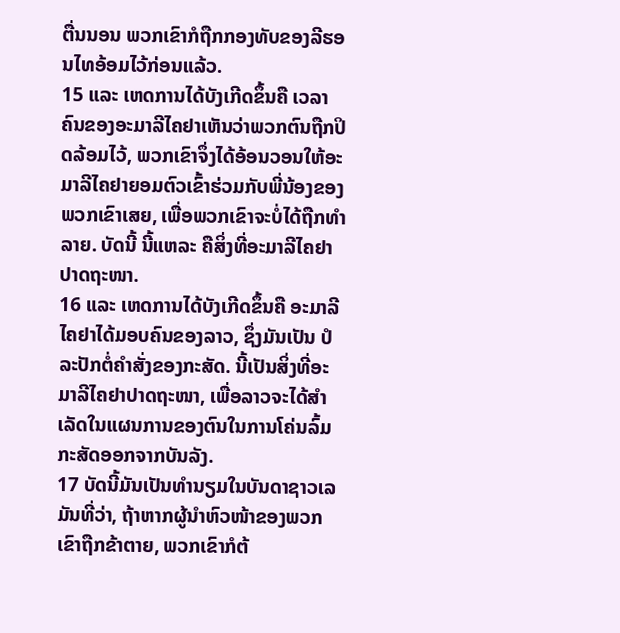ຕື່ນນອນ ພວກເຂົາກໍຖືກກອງທັບຂອງລີຮອນໄທອ້ອມໄວ້ກ່ອນແລ້ວ.
15 ແລະ ເຫດການໄດ້ບັງເກີດຂຶ້ນຄື ເວລາຄົນຂອງອະມາລີໄຄຢາເຫັນວ່າພວກຕົນຖືກປິດລ້ອມໄວ້, ພວກເຂົາຈຶ່ງໄດ້ອ້ອນວອນໃຫ້ອະມາລີໄຄຢາຍອມຕົວເຂົ້າຮ່ວມກັບພີ່ນ້ອງຂອງພວກເຂົາເສຍ, ເພື່ອພວກເຂົາຈະບໍ່ໄດ້ຖືກທຳລາຍ. ບັດນີ້ ນີ້ແຫລະ ຄືສິ່ງທີ່ອະມາລີໄຄຢາປາດຖະໜາ.
16 ແລະ ເຫດການໄດ້ບັງເກີດຂຶ້ນຄື ອະມາລີໄຄຢາໄດ້ມອບຄົນຂອງລາວ, ຊຶ່ງມັນເປັນ ປໍລະປັກຕໍ່ຄຳສັ່ງຂອງກະສັດ. ນີ້ເປັນສິ່ງທີ່ອະມາລີໄຄຢາປາດຖະໜາ, ເພື່ອລາວຈະໄດ້ສຳເລັດໃນແຜນການຂອງຕົນໃນການໂຄ່ນລົ້ມກະສັດອອກຈາກບັນລັງ.
17 ບັດນີ້ມັນເປັນທຳນຽມໃນບັນດາຊາວເລມັນທີ່ວ່າ, ຖ້າຫາກຜູ້ນຳຫົວໜ້າຂອງພວກເຂົາຖືກຂ້າຕາຍ, ພວກເຂົາກໍຕ້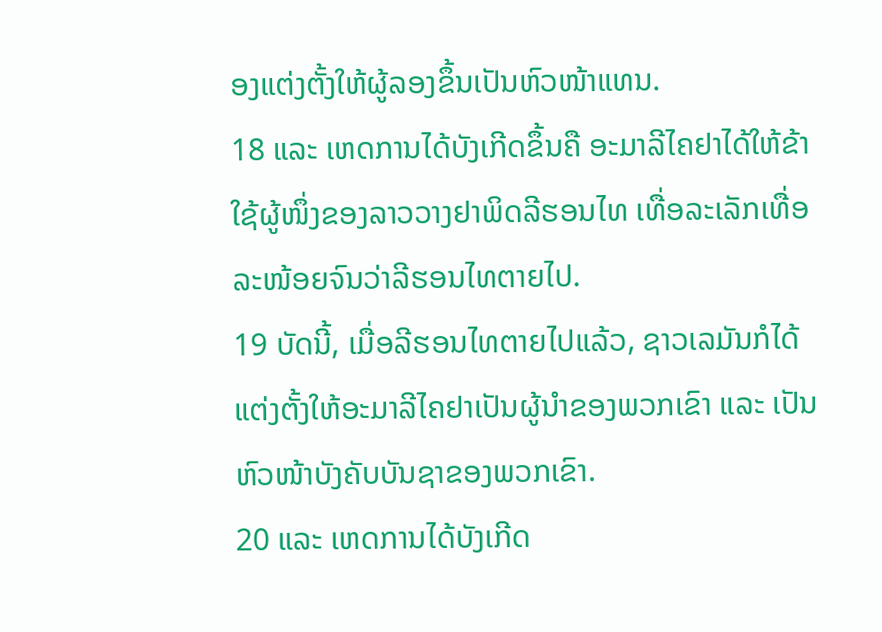ອງແຕ່ງຕັ້ງໃຫ້ຜູ້ລອງຂຶ້ນເປັນຫົວໜ້າແທນ.
18 ແລະ ເຫດການໄດ້ບັງເກີດຂຶ້ນຄື ອະມາລີໄຄຢາໄດ້ໃຫ້ຂ້າໃຊ້ຜູ້ໜຶ່ງຂອງລາວວາງຢາພິດລີຮອນໄທ ເທື່ອລະເລັກເທື່ອລະໜ້ອຍຈົນວ່າລີຮອນໄທຕາຍໄປ.
19 ບັດນີ້, ເມື່ອລີຮອນໄທຕາຍໄປແລ້ວ, ຊາວເລມັນກໍໄດ້ແຕ່ງຕັ້ງໃຫ້ອະມາລີໄຄຢາເປັນຜູ້ນຳຂອງພວກເຂົາ ແລະ ເປັນຫົວໜ້າບັງຄັບບັນຊາຂອງພວກເຂົາ.
20 ແລະ ເຫດການໄດ້ບັງເກີດ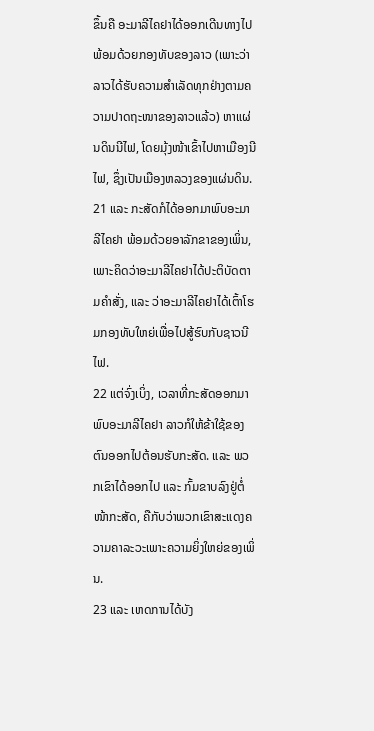ຂຶ້ນຄື ອະມາລີໄຄຢາໄດ້ອອກເດີນທາງໄປພ້ອມດ້ວຍກອງທັບຂອງລາວ (ເພາະວ່າລາວໄດ້ຮັບຄວາມສຳເລັດທຸກຢ່າງຕາມຄວາມປາດຖະໜາຂອງລາວແລ້ວ) ຫາແຜ່ນດິນນີໄຟ, ໂດຍມຸ້ງໜ້າເຂົ້າໄປຫາເມືອງນີໄຟ, ຊຶ່ງເປັນເມືອງຫລວງຂອງແຜ່ນດິນ.
21 ແລະ ກະສັດກໍໄດ້ອອກມາພົບອະມາລີໄຄຢາ ພ້ອມດ້ວຍອາລັກຂາຂອງເພິ່ນ, ເພາະຄິດວ່າອະມາລີໄຄຢາໄດ້ປະຕິບັດຕາມຄຳສັ່ງ, ແລະ ວ່າອະມາລີໄຄຢາໄດ້ເຕົ້າໂຮມກອງທັບໃຫຍ່ເພື່ອໄປສູ້ຮົບກັບຊາວນີໄຟ.
22 ແຕ່ຈົ່ງເບິ່ງ, ເວລາທີ່ກະສັດອອກມາພົບອະມາລີໄຄຢາ ລາວກໍໃຫ້ຂ້າໃຊ້ຂອງຕົນອອກໄປຕ້ອນຮັບກະສັດ. ແລະ ພວກເຂົາໄດ້ອອກໄປ ແລະ ກົ້ມຂາບລົງຢູ່ຕໍ່ໜ້າກະສັດ, ຄືກັບວ່າພວກເຂົາສະແດງຄວາມຄາລະວະເພາະຄວາມຍິ່ງໃຫຍ່ຂອງເພິ່ນ.
23 ແລະ ເຫດການໄດ້ບັງ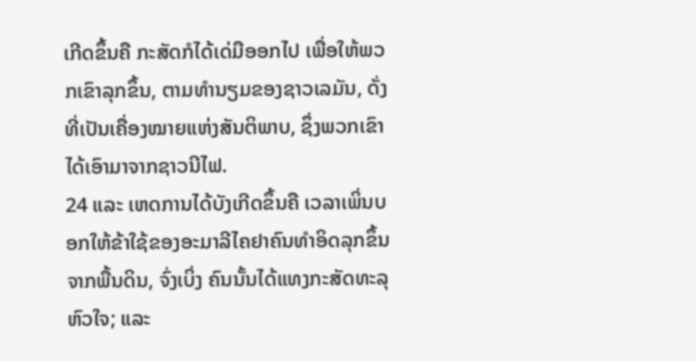ເກີດຂຶ້ນຄື ກະສັດກໍໄດ້ເດ່ມືອອກໄປ ເພື່ອໃຫ້ພວກເຂົາລຸກຂຶ້ນ, ຕາມທຳນຽມຂອງຊາວເລມັນ, ດັ່ງທີ່ເປັນເຄື່ອງໝາຍແຫ່ງສັນຕິພາບ, ຊຶ່ງພວກເຂົາໄດ້ເອົາມາຈາກຊາວນີໄຟ.
24 ແລະ ເຫດການໄດ້ບັງເກີດຂຶ້ນຄື ເວລາເພິ່ນບອກໃຫ້ຂ້າໃຊ້ຂອງອະມາລີໄຄຢາຄົນທຳອິດລຸກຂຶ້ນຈາກພື້ນດິນ, ຈົ່ງເບິ່ງ ຄົນນັ້ນໄດ້ແທງກະສັດທະລຸຫົວໃຈ; ແລະ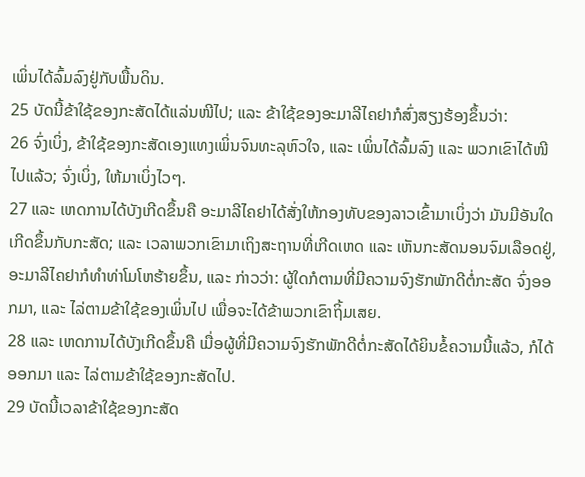ເພິ່ນໄດ້ລົ້ມລົງຢູ່ກັບພື້ນດິນ.
25 ບັດນີ້ຂ້າໃຊ້ຂອງກະສັດໄດ້ແລ່ນໜີໄປ; ແລະ ຂ້າໃຊ້ຂອງອະມາລີໄຄຢາກໍສົ່ງສຽງຮ້ອງຂຶ້ນວ່າ:
26 ຈົ່ງເບິ່ງ, ຂ້າໃຊ້ຂອງກະສັດເອງແທງເພິ່ນຈົນທະລຸຫົວໃຈ, ແລະ ເພິ່ນໄດ້ລົ້ມລົງ ແລະ ພວກເຂົາໄດ້ໜີໄປແລ້ວ; ຈົ່ງເບິ່ງ, ໃຫ້ມາເບິ່ງໄວໆ.
27 ແລະ ເຫດການໄດ້ບັງເກີດຂຶ້ນຄື ອະມາລີໄຄຢາໄດ້ສັ່ງໃຫ້ກອງທັບຂອງລາວເຂົ້າມາເບິ່ງວ່າ ມັນມີອັນໃດເກີດຂຶ້ນກັບກະສັດ; ແລະ ເວລາພວກເຂົາມາເຖິງສະຖານທີ່ເກີດເຫດ ແລະ ເຫັນກະສັດນອນຈົມເລືອດຢູ່, ອະມາລີໄຄຢາກໍທຳທ່າໂມໂຫຮ້າຍຂຶ້ນ, ແລະ ກ່າວວ່າ: ຜູ້ໃດກໍຕາມທີ່ມີຄວາມຈົງຮັກພັກດີຕໍ່ກະສັດ ຈົ່ງອອກມາ, ແລະ ໄລ່ຕາມຂ້າໃຊ້ຂອງເພິ່ນໄປ ເພື່ອຈະໄດ້ຂ້າພວກເຂົາຖິ້ມເສຍ.
28 ແລະ ເຫດການໄດ້ບັງເກີດຂຶ້ນຄື ເມື່ອຜູ້ທີ່ມີຄວາມຈົງຮັກພັກດີຕໍ່ກະສັດໄດ້ຍິນຂໍ້ຄວາມນີ້ແລ້ວ, ກໍໄດ້ອອກມາ ແລະ ໄລ່ຕາມຂ້າໃຊ້ຂອງກະສັດໄປ.
29 ບັດນີ້ເວລາຂ້າໃຊ້ຂອງກະສັດ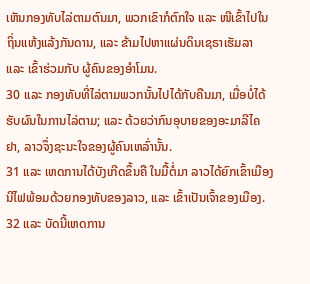ເຫັນກອງທັບໄລ່ຕາມຕົນມາ, ພວກເຂົາກໍຕົກໃຈ ແລະ ໜີເຂົ້າໄປໃນຖິ່ນແຫ້ງແລ້ງກັນດານ, ແລະ ຂ້າມໄປຫາແຜ່ນດິນເຊຣາເຮັມລາ ແລະ ເຂົ້າຮ່ວມກັບ ຜູ້ຄົນຂອງອຳໂມນ.
30 ແລະ ກອງທັບທີ່ໄລ່ຕາມພວກນັ້ນໄປໄດ້ກັບຄືນມາ, ເມື່ອບໍ່ໄດ້ຮັບຜົນໃນການໄລ່ຕາມ; ແລະ ດ້ວຍວ່າກົນອຸບາຍຂອງອະມາລີໄຄຢາ, ລາວຈຶ່ງຊະນະໃຈຂອງຜູ້ຄົນເຫລົ່ານັ້ນ.
31 ແລະ ເຫດການໄດ້ບັງເກີດຂຶ້ນຄື ໃນມື້ຕໍ່ມາ ລາວໄດ້ຍົກເຂົ້າເມືອງນີໄຟພ້ອມດ້ວຍກອງທັບຂອງລາວ, ແລະ ເຂົ້າເປັນເຈົ້າຂອງເມືອງ.
32 ແລະ ບັດນີ້ເຫດການ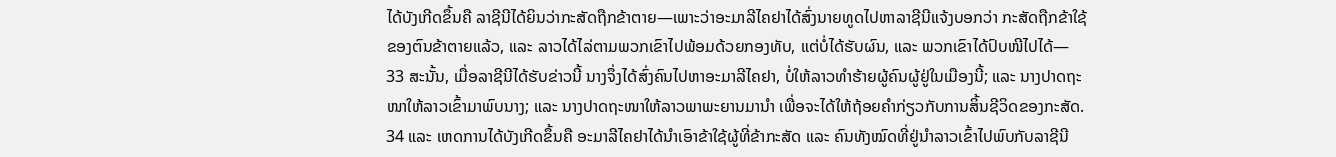ໄດ້ບັງເກີດຂຶ້ນຄື ລາຊີນີໄດ້ຍິນວ່າກະສັດຖືກຂ້າຕາຍ—ເພາະວ່າອະມາລີໄຄຢາໄດ້ສົ່ງນາຍທູດໄປຫາລາຊີນີແຈ້ງບອກວ່າ ກະສັດຖືກຂ້າໃຊ້ຂອງຕົນຂ້າຕາຍແລ້ວ, ແລະ ລາວໄດ້ໄລ່ຕາມພວກເຂົາໄປພ້ອມດ້ວຍກອງທັບ, ແຕ່ບໍ່ໄດ້ຮັບຜົນ, ແລະ ພວກເຂົາໄດ້ປົບໜີໄປໄດ້—
33 ສະນັ້ນ, ເມື່ອລາຊີນີໄດ້ຮັບຂ່າວນີ້ ນາງຈຶ່ງໄດ້ສົ່ງຄົນໄປຫາອະມາລີໄຄຢາ, ບໍ່ໃຫ້ລາວທຳຮ້າຍຜູ້ຄົນຜູ້ຢູ່ໃນເມືອງນີ້; ແລະ ນາງປາດຖະໜາໃຫ້ລາວເຂົ້າມາພົບນາງ; ແລະ ນາງປາດຖະໜາໃຫ້ລາວພາພະຍານມານຳ ເພື່ອຈະໄດ້ໃຫ້ຖ້ອຍຄຳກ່ຽວກັບການສິ້ນຊີວິດຂອງກະສັດ.
34 ແລະ ເຫດການໄດ້ບັງເກີດຂຶ້ນຄື ອະມາລີໄຄຢາໄດ້ນຳເອົາຂ້າໃຊ້ຜູ້ທີ່ຂ້າກະສັດ ແລະ ຄົນທັງໝົດທີ່ຢູ່ນຳລາວເຂົ້າໄປພົບກັບລາຊີນີ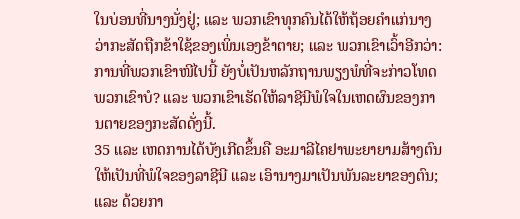ໃນບ່ອນທີ່ນາງນັ່ງຢູ່; ແລະ ພວກເຂົາທຸກຄົນໄດ້ໃຫ້ຖ້ອຍຄຳແກ່ນາງວ່າກະສັດຖືກຂ້າໃຊ້ຂອງເພິ່ນເອງຂ້າຕາຍ; ແລະ ພວກເຂົາເວົ້າອີກວ່າ: ການທີ່ພວກເຂົາໜີໄປນີ້ ຍັງບໍ່ເປັນຫລັກຖານພຽງພໍທີ່ຈະກ່າວໂທດພວກເຂົາບໍ? ແລະ ພວກເຂົາເຮັດໃຫ້ລາຊີນີພໍໃຈໃນເຫດຜົນຂອງການຕາຍຂອງກະສັດດັ່ງນີ້.
35 ແລະ ເຫດການໄດ້ບັງເກີດຂຶ້ນຄື ອະມາລີໄຄຢາພະຍາຍາມສ້າງຕົນໃຫ້ເປັນທີ່ພໍໃຈຂອງລາຊີນີ ແລະ ເອົານາງມາເປັນພັນລະຍາຂອງຕົນ; ແລະ ດ້ວຍກາ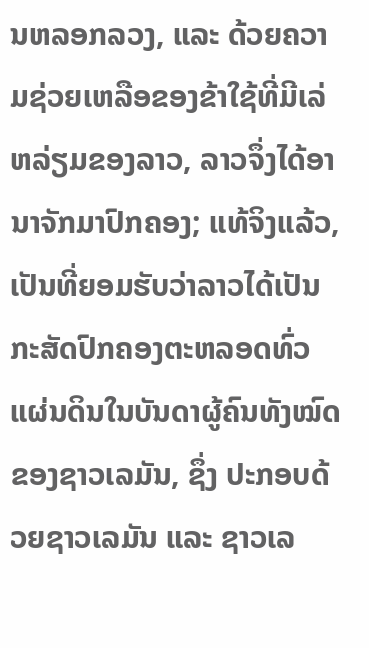ນຫລອກລວງ, ແລະ ດ້ວຍຄວາມຊ່ວຍເຫລືອຂອງຂ້າໃຊ້ທີ່ມີເລ່ຫລ່ຽມຂອງລາວ, ລາວຈຶ່ງໄດ້ອານາຈັກມາປົກຄອງ; ແທ້ຈິງແລ້ວ, ເປັນທີ່ຍອມຮັບວ່າລາວໄດ້ເປັນກະສັດປົກຄອງຕະຫລອດທົ່ວແຜ່ນດິນໃນບັນດາຜູ້ຄົນທັງໝົດຂອງຊາວເລມັນ, ຊຶ່ງ ປະກອບດ້ວຍຊາວເລມັນ ແລະ ຊາວເລ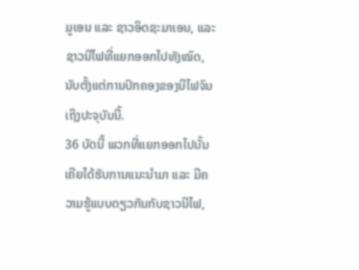ມູເອນ ແລະ ຊາວອິດຊະມາເອນ, ແລະ ຊາວນີໄຟທີ່ແຍກອອກໄປທັງໝົດ, ນັບຕັ້ງແຕ່ການປົກຄອງຂອງນີໄຟຈົນເຖິງປະຈຸບັນນີ້.
36 ບັດນີ້ ພວກທີ່ແຍກອອກໄປນັ້ນເຄີຍໄດ້ຮັບການແນະນຳມາ ແລະ ມີຄວາມຮູ້ແບບດຽວກັນກັບຊາວນີໄຟ,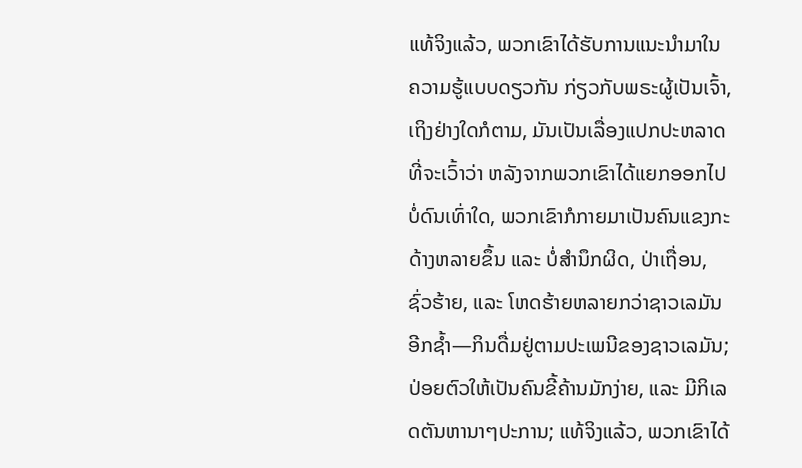ແທ້ຈິງແລ້ວ, ພວກເຂົາໄດ້ຮັບການແນະນຳມາໃນ ຄວາມຮູ້ແບບດຽວກັນ ກ່ຽວກັບພຣະຜູ້ເປັນເຈົ້າ, ເຖິງຢ່າງໃດກໍຕາມ, ມັນເປັນເລື່ອງແປກປະຫລາດທີ່ຈະເວົ້າວ່າ ຫລັງຈາກພວກເຂົາໄດ້ແຍກອອກໄປບໍ່ດົນເທົ່າໃດ, ພວກເຂົາກໍກາຍມາເປັນຄົນແຂງກະດ້າງຫລາຍຂຶ້ນ ແລະ ບໍ່ສຳນຶກຜິດ, ປ່າເຖື່ອນ, ຊົ່ວຮ້າຍ, ແລະ ໂຫດຮ້າຍຫລາຍກວ່າຊາວເລມັນອີກຊ້ຳ—ກິນດື່ມຢູ່ຕາມປະເພນີຂອງຊາວເລມັນ; ປ່ອຍຕົວໃຫ້ເປັນຄົນຂີ້ຄ້ານມັກງ່າຍ, ແລະ ມີກິເລດຕັນຫານາໆປະການ; ແທ້ຈິງແລ້ວ, ພວກເຂົາໄດ້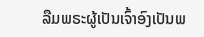ລືມພຣະຜູ້ເປັນເຈົ້າອົງເປັນພ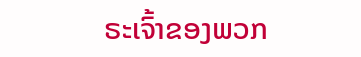ຣະເຈົ້າຂອງພວກ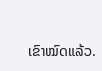ເຂົາໝົດແລ້ວ.